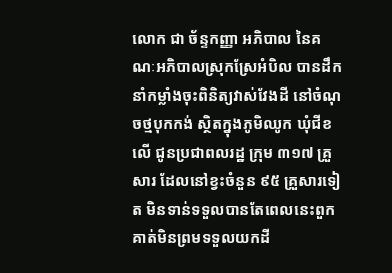លោក ជា ច័ន្ទកញ្ញា អភិបាល នៃគណៈអភិបាលស្រុកស្រែអំបិល បានដឹកនាំកម្លាំងចុះពិនិត្យវាស់វែងដី នៅចំណុចថ្មបុកកង់ ស្ថិតក្នុងភូមិឈូក ឃុំជីខលើ ជូនប្រជាពលរដ្ឋ ក្រុម ៣១៧ គ្រួសារ ដែលនៅខ្វះចំនួន ៩៥ គ្រួសារទៀត មិនទាន់ទទួលបានតែពេលនេះពួកគាត់មិនព្រមទទួលយកដី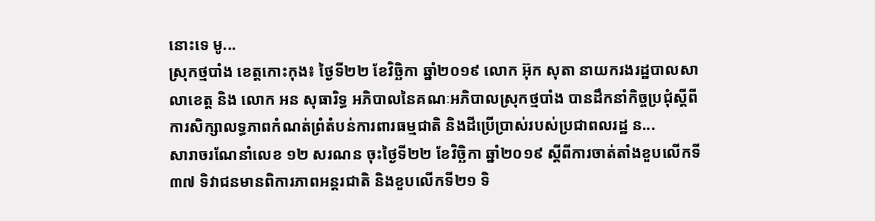នោះទេ មូ...
ស្រុកថ្មបាំង ខេត្តកោះកុង៖ ថ្ងៃទី២២ ខែវិច្ឆិកា ឆ្នាំ២០១៩ លោក អ៊ុក សុតា នាយករងរដ្ឋបាលសាលាខេត្ត និង លោក អន សុធារិទ្ធ អភិបាលនៃគណៈអភិបាលស្រុកថ្មបាំង បានដឹកនាំកិច្ចប្រជុំស្តីពីការសិក្សាលទ្ធភាពកំណត់ព្រំតំបន់ការពារធម្មជាតិ និងដីប្រើប្រាស់របស់ប្រជាពលរដ្ឋ ន...
សារាចរណែនាំលេខ ១២ សរណន ចុះថ្ងៃទី២២ ខែវិច្ឆិកា ឆ្នាំ២០១៩ ស្តីពីការចាត់តាំងខួបលើកទី៣៧ ទិវាជនមានពិការភាពអន្តរជាតិ និងខួបលើកទី២១ ទិ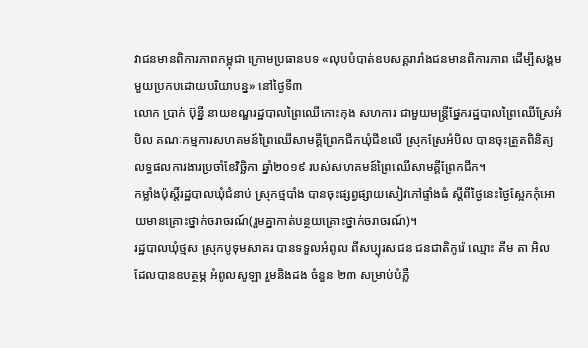វាជនមានពិការភាពកម្ពុជា ក្រោមប្រធានបទ «លុបបំបាត់ឧបសគ្គរារាំងជនមានពិការភាព ដើម្បីសង្គមមួយប្រកបដោយបរិយាបន្ន» នៅថ្ងៃទី៣
លោក ប្រាក់ ប៊ុន្នី នាយខណ្ឌរដ្ឋបាលព្រៃឈើកោះកុង សហការ ជាមួយមន្ត្រីផ្នែករដ្ឋបាលព្រៃឈើស្រែអំបិល គណៈកម្មការសហគមន៍ព្រៃឈើសាមគ្គីព្រែកជីកឃុំជីខលើ ស្រុកស្រែអំបិល បានចុះត្រួតពិនិត្យលទ្ធផលការងារប្រចាំខែវិច្ឆិកា ឆ្នាំ២០១៩ របស់សហគមន៍ព្រៃឈើសាមគ្គីព្រែកជីក។
កម្លាំងប៉ុស្តិ៍រដ្ឋបាលឃុំជំនាប់ ស្រុកថ្មបាំង បានចុះផ្សព្វផ្សាយសៀវភៅផ្ទាំងធំ ស្តីពីថ្ងៃនេះថ្ងៃស្អែកកុំអោយមានគ្រោះថ្នាក់ចរាចរណ៍(រួមគ្នាកាត់បន្ថយគ្រោះថ្នាក់ចរាចរណ៍)។
រដ្ឋបាលឃុំថ្មស ស្រុកបូទុមសាគរ បានទទួលអំពូល ពីសប្បុរសជន ជនជាតិកូរ៉េ ឈ្មោះ គីម តា អិល ដែលបានឧបត្ថម្ភ អំពូលសូឡា រួមនិងដង ចំនួន ២៣ សម្រាប់បំភ្លឺ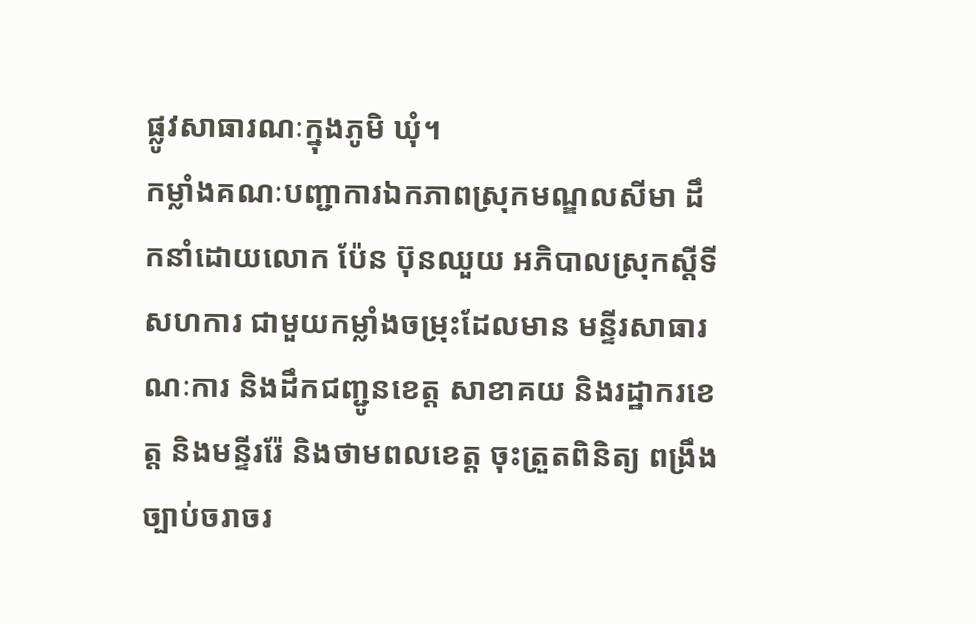ផ្លូវសាធារណៈក្នុងភូមិ ឃុំ។
កម្លាំងគណៈបញ្ជាការឯកភាពស្រុកមណ្ឌលសីមា ដឹកនាំដោយលោក ប៉ែន ប៊ុនឈួយ អភិបាលស្រុកស្ដីទី សហការ ជាមួយកម្លាំងចម្រុះដែលមាន មន្ទីរសាធារណៈការ និងដឹកជញ្ជូនខេត្ត សាខាគយ និងរដ្ឋាករខេត្ត និងមន្ទីររ៉ែ និងថាមពលខេត្ត ចុះត្រួតពិនិត្យ ពង្រឹងច្បាប់ចរាចរ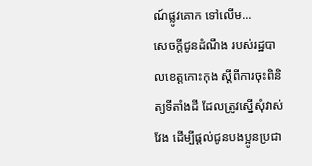ណ៍ផ្លូវគោក ទៅលើម...
សេចក្តីជូនដំណឹង របស់រដ្ឋបាលខេត្តកោះកុង ស្ដីពីការចុះពិនិត្យទីតាំងដី ដែលត្រូវស្នើសុំវាស់វែង ដើម្បីផ្តល់ជូនបងប្អូនប្រជា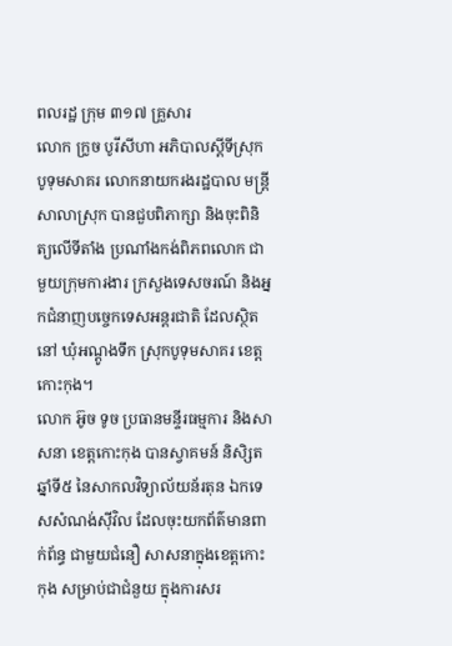ពលរដ្ឋ ក្រុម ៣១៧ គ្រួសារ
លោក ក្រូច បូរីសីហា អភិបាលស្ដីទីស្រុកបូទុមសាគរ លោកនាយករងរដ្ឋបាល មន្ត្រីសាលាស្រុក បានជួបពិភាក្សា និងចុះពិនិត្យលើទីតាំង ប្រណាំងកង់ពិភពលោក ជាមួយក្រុមការងារ ក្រសួងទេសចរណ៍ និងអ្នកជំនាញបច្ចេកទេសអន្តរជាតិ ដែលស្ថិតនៅ ឃុំអណ្ដូងទឹក ស្រុកបូទុមសាគរ ខេត្តកោះកុង។
លោក អ៊ូច ទូច ប្រធានមន្ទីរធម្មការ និងសាសនា ខេត្តកោះកុង បានស្វាគមន៍ និសិ្សតឆ្នាំទី៥ នៃសាកលវិទ្យាល័យន័រតុន ឯកទេសសំណង់សុីវិល ដែលចុះយកព័ត៌មានពាក់ព័ន្ធ ជាមួយជំនឿ សាសនាក្នុងខេត្តកោះកុង សម្រាប់ជាជំនួយ ក្នុងការសរ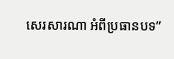សេរសារណា អំពីប្រធានបទ”